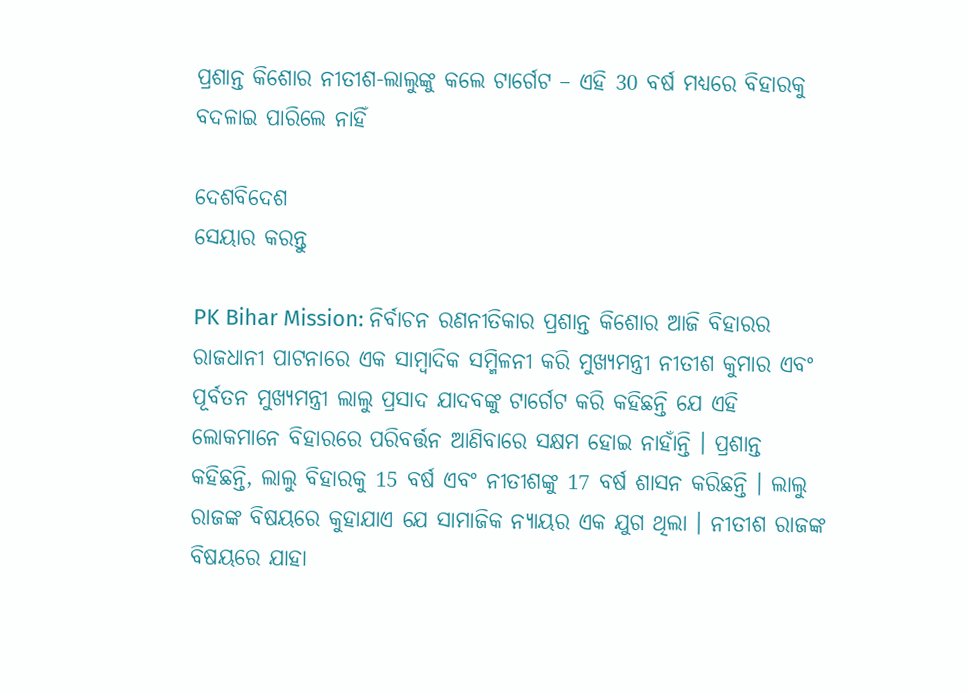ପ୍ରଶାନ୍ତ କିଶୋର ନୀତୀଶ-ଲାଲୁଙ୍କୁ କଲେ ଟାର୍ଗେଟ – ଏହି 30 ବର୍ଷ ମଧ୍ୟରେ ବିହାରକୁ ବଦଳାଇ ପାରିଲେ ନାହିଁ

ଦେଶବିଦେଶ
ସେୟାର କରନ୍ତୁ

PK Bihar Mission: ନିର୍ବାଚନ ରଣନୀତିକାର ପ୍ରଶାନ୍ତ କିଶୋର ଆଜି ବିହାରର ରାଜଧାନୀ ପାଟନାରେ ଏକ ସାମ୍ବାଦିକ ସମ୍ମିଳନୀ କରି ମୁଖ୍ୟମନ୍ତ୍ରୀ ନୀତୀଶ କୁମାର ଏବଂ ପୂର୍ବତନ ମୁଖ୍ୟମନ୍ତ୍ରୀ ଲାଲୁ ପ୍ରସାଦ ଯାଦବଙ୍କୁ ଟାର୍ଗେଟ କରି କହିଛନ୍ତି ଯେ ଏହି ଲୋକମାନେ ବିହାରରେ ପରିବର୍ତ୍ତନ ଆଣିବାରେ ସକ୍ଷମ ହୋଇ ନାହାଁନ୍ତି । ପ୍ରଶାନ୍ତ କହିଛନ୍ତି, ଲାଲୁ ବିହାରକୁ 15 ବର୍ଷ ଏବଂ ନୀତୀଶଙ୍କୁ 17 ବର୍ଷ ଶାସନ କରିଛନ୍ତି । ଲାଲୁ ରାଜଙ୍କ ବିଷୟରେ କୁହାଯାଏ ଯେ ସାମାଜିକ ନ୍ୟାୟର ଏକ ଯୁଗ ଥିଲା । ନୀତୀଶ ରାଜଙ୍କ ବିଷୟରେ ଯାହା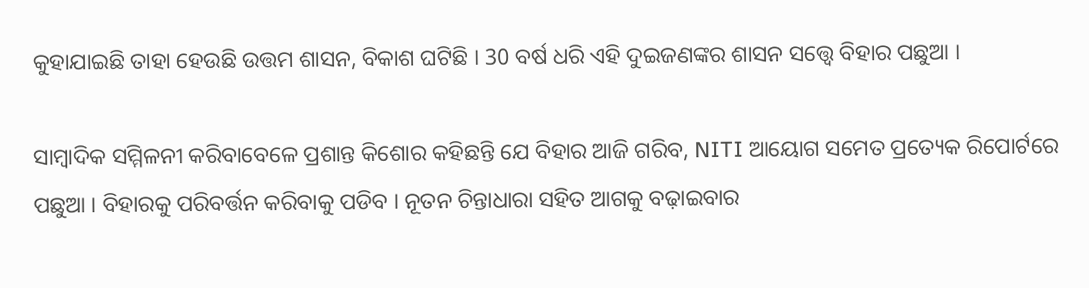କୁହାଯାଇଛି ତାହା ହେଉଛି ଉତ୍ତମ ଶାସନ, ବିକାଶ ଘଟିଛି । 30 ବର୍ଷ ଧରି ଏହି ଦୁଇଜଣଙ୍କର ଶାସନ ସତ୍ତ୍ୱେ ବିହାର ପଛୁଆ ।

ସାମ୍ବାଦିକ ସମ୍ମିଳନୀ କରିବାବେଳେ ପ୍ରଶାନ୍ତ କିଶୋର କହିଛନ୍ତି ଯେ ବିହାର ଆଜି ଗରିବ, NITI ଆୟୋଗ ସମେତ ପ୍ରତ୍ୟେକ ରିପୋର୍ଟରେ ପଛୁଆ । ବିହାରକୁ ପରିବର୍ତ୍ତନ କରିବାକୁ ପଡିବ । ନୂତନ ଚିନ୍ତାଧାରା ସହିତ ଆଗକୁ ବଢ଼ାଇବାର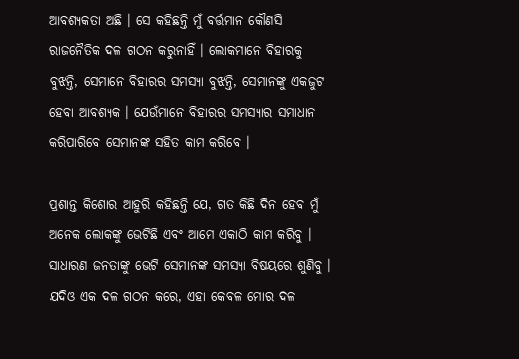ଆବଶ୍ୟକତା ଅଛି । ସେ କହିଛନ୍ତି ମୁଁ ବର୍ତ୍ତମାନ କୌଣସି ରାଜନୈତିକ ଦଳ ଗଠନ କରୁନାହିଁ । ଲୋକମାନେ ବିହାରକୁ ବୁଝନ୍ତି, ସେମାନେ ବିହାରର ସମସ୍ୟା ବୁଝନ୍ତି, ସେମାନଙ୍କୁ ଏକଜୁଟ ହେବା ଆବଶ୍ୟକ । ଯେଉଁମାନେ ବିହାରର ସମସ୍ୟାର ସମାଧାନ କରିପାରିବେ ସେମାନଙ୍କ ସହିତ କାମ କରିବେ ।

ପ୍ରଶାନ୍ତ କିଶୋର ଆହୁରି କହିଛନ୍ତି ଯେ, ଗତ କିଛି ଦିନ ହେବ ମୁଁ ଅନେକ ଲୋକଙ୍କୁ ଭେଟିଛି ଏବଂ ଆମେ ଏକାଠି କାମ କରିବୁ । ସାଧାରଣ ଜନତାଙ୍କୁ ଭେଟି ସେମାନଙ୍କ ସମସ୍ୟା ବିଷୟରେ ଶୁଣିବୁ । ଯଦିଓ ଏକ ଦଳ ଗଠନ କରେ, ଏହା କେବଳ ମୋର ଦଳ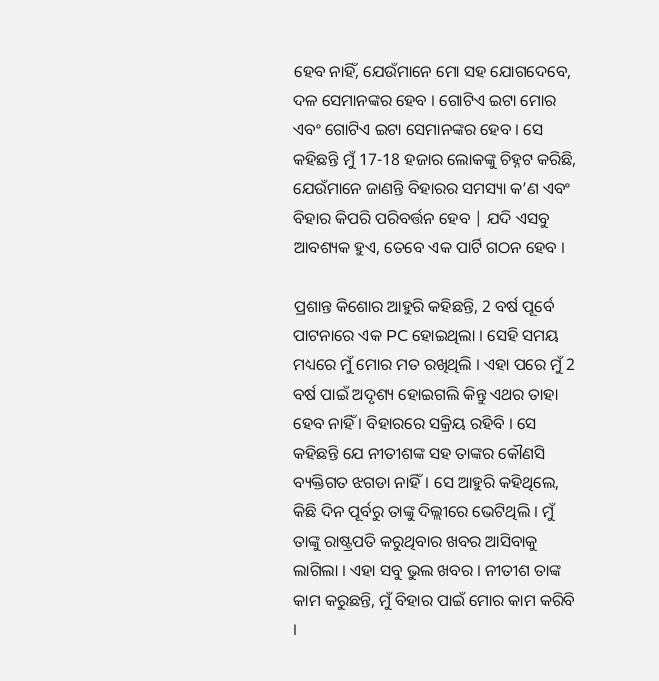ହେବ ନାହିଁ, ଯେଉଁମାନେ ମୋ ସହ ଯୋଗଦେବେ, ଦଳ ସେମାନଙ୍କର ହେବ । ଗୋଟିଏ ଇଟା ମୋର ଏବଂ ଗୋଟିଏ ଇଟା ସେମାନଙ୍କର ହେବ । ସେ କହିଛନ୍ତି ମୁଁ 17-18 ହଜାର ଲୋକଙ୍କୁ ଚିହ୍ନଟ କରିଛି, ଯେଉଁମାନେ ଜାଣନ୍ତି ବିହାରର ସମସ୍ୟା କ’ଣ ଏବଂ ବିହାର କିପରି ପରିବର୍ତ୍ତନ ହେବ | ଯଦି ଏସବୁ ଆବଶ୍ୟକ ହୁଏ, ତେବେ ଏକ ପାର୍ଟି ଗଠନ ହେବ ।

ପ୍ରଶାନ୍ତ କିଶୋର ଆହୁରି କହିଛନ୍ତି, 2 ବର୍ଷ ପୂର୍ବେ ପାଟନାରେ ଏକ PC ହୋଇଥିଲା । ସେହି ସମୟ ମଧ୍ୟରେ ମୁଁ ମୋର ମତ ରଖିଥିଲି । ଏହା ପରେ ମୁଁ 2 ବର୍ଷ ପାଇଁ ଅଦୃଶ୍ୟ ହୋଇଗଲି କିନ୍ତୁ ଏଥର ତାହା ହେବ ନାହିଁ । ବିହାରରେ ସକ୍ରିୟ ରହିବି । ସେ କହିଛନ୍ତି ଯେ ନୀତୀଶଙ୍କ ସହ ତାଙ୍କର କୌଣସି ବ୍ୟକ୍ତିଗତ ଝଗଡା ନାହିଁ। ସେ ଆହୁରି କହିଥିଲେ, କିଛି ଦିନ ପୂର୍ବରୁ ତାଙ୍କୁ ଦିଲ୍ଲୀରେ ଭେଟିଥିଲି । ମୁଁ ତାଙ୍କୁ ରାଷ୍ଟ୍ରପତି କରୁଥିବାର ଖବର ଆସିବାକୁ ଲାଗିଲା । ଏହା ସବୁ ଭୁଲ ଖବର । ନୀତୀଶ ତାଙ୍କ କାମ କରୁଛନ୍ତି, ମୁଁ ବିହାର ପାଇଁ ମୋର କାମ କରିବି ।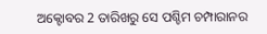ଅକ୍ଟୋବର 2 ତାରିଖରୁ ସେ ପଶ୍ଚିମ ଚମ୍ପାରାନର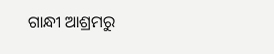ଗାନ୍ଧୀ ଆଶ୍ରମରୁ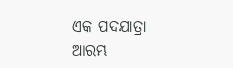ଏକ ପଦଯାତ୍ରା ଆରମ୍ଭ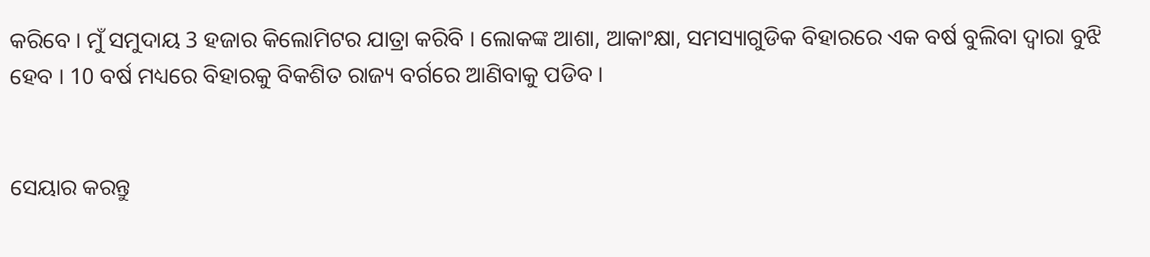କରିବେ । ମୁଁ ସମୁଦାୟ 3 ହଜାର କିଲୋମିଟର ଯାତ୍ରା କରିବି । ଲୋକଙ୍କ ଆଶା, ଆକାଂକ୍ଷା, ସମସ୍ୟାଗୁଡିକ ବିହାରରେ ଏକ ବର୍ଷ ବୁଲିବା ଦ୍ୱାରା ବୁଝି ହେବ । 10 ବର୍ଷ ମଧ୍ୟରେ ବିହାରକୁ ବିକଶିତ ରାଜ୍ୟ ବର୍ଗରେ ଆଣିବାକୁ ପଡିବ ।


ସେୟାର କରନ୍ତୁ